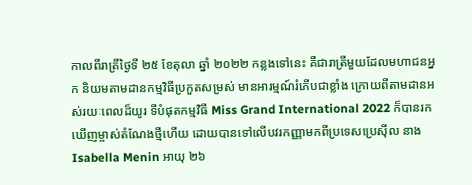កាលពីរាត្រីថ្ងៃទី ២៥ ខែតុលា ឆ្នាំ ២០២២ កន្លងទៅនេះ គឺជារាត្រីមួយដែលមហាជនអ្នក និយមតាមដានកម្មវិធីប្រកួតសម្រស់ មានអារម្មណ៍រំភើបជាខ្លាំង ក្រោយពីតាមដានអស់រយៈពេលដ៏យូរ ទីបំផុតកម្មវិធី Miss Grand International 2022 ក៏បានរកឃើញម្ចាស់តំណែងថ្មីហើយ ដោយបានទៅលើបវរកញ្ញាមកពីប្រទេសប្រេស៊ីល នាង Isabella Menin អាយុ ២៦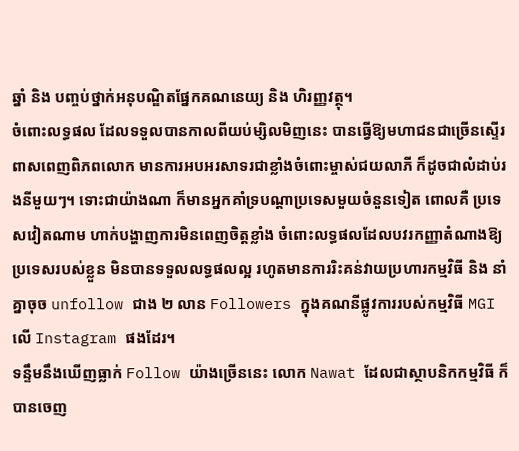ឆ្នាំ និង បញ្ចប់ថ្នាក់អនុបណ្ឌិតផ្នែកគណនេយ្យ និង ហិរញ្ញវត្ថុ។
ចំពោះលទ្ធផល ដែលទទួលបានកាលពីយប់ម្សិលមិញនេះ បានធ្វើឱ្យមហាជនជាច្រើនស្ទើរពាសពេញពិភពលោក មានការអបអរសាទរជាខ្លាំងចំពោះម្ចាស់ជយលាភី ក៏ដូចជាលំដាប់រងនីមួយៗ។ ទោះជាយ៉ាងណា ក៏មានអ្នកគាំទ្របណ្ដាប្រទេសមួយចំនួនទៀត ពោលគឺ ប្រទេសវៀតណាម ហាក់បង្ហាញការមិនពេញចិត្តខ្លាំង ចំពោះលទ្ធផលដែលបវរកញ្ញាតំណាងឱ្យប្រទេសរបស់ខ្លួន មិនបានទទួលលទ្ធផលល្អ រហូតមានការរិះគន់វាយប្រហារកម្មវិធី និង នាំគ្នាចុច unfollow ជាង ២ លាន Followers ក្នុងគណនីផ្លូវការរបស់កម្មវិធី MGI លើ Instagram ផងដែរ។
ទន្ទឹមនឹងឃើញធ្លាក់ Follow យ៉ាងច្រើននេះ លោក Nawat ដែលជាស្ថាបនិកកម្មវិធី ក៏បានចេញ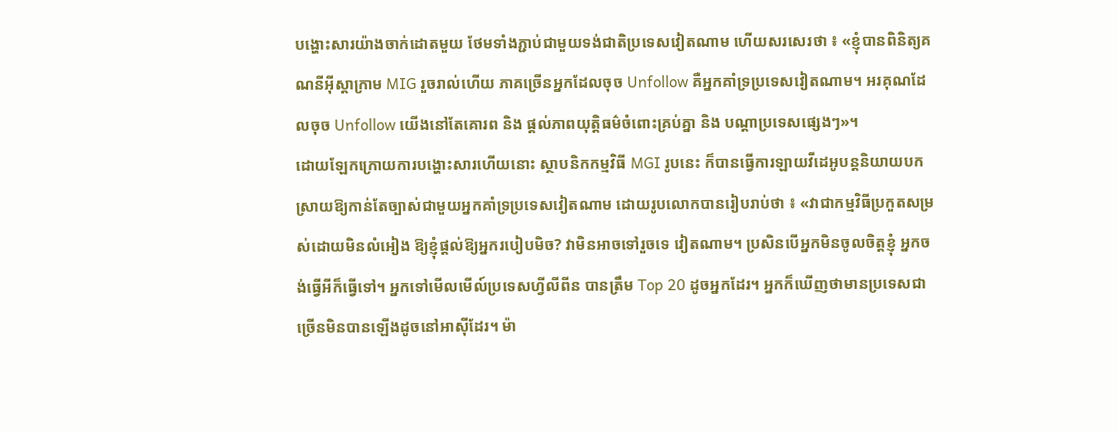បង្ហោះសារយ៉ាងចាក់ដោតមួយ ថែមទាំងភ្ជាប់ជាមួយទង់ជាតិប្រទេសវៀតណាម ហើយសរសេរថា ៖ «ខ្ញុំបានពិនិត្យគណនីអ៊ីស្តាក្រាម MIG រួចរាល់ហើយ ភាគច្រើនអ្នកដែលចុច Unfollow គឺអ្នកគាំទ្រប្រទេសវៀតណាម។ អរគុណដែលចុច Unfollow យើងនៅតែគោរព និង ផ្តល់ភាពយុត្តិធម៌ចំពោះគ្រប់គ្នា និង បណ្ដាប្រទេសផ្សេងៗ»។
ដោយឡែកក្រោយការបង្ហោះសារហើយនោះ ស្ថាបនិកកម្មវិធី MGI រូបនេះ ក៏បានធ្វើការឡាយវីដេអូបន្តនិយាយបកស្រាយឱ្យកាន់តែច្បាស់ជាមួយអ្នកគាំទ្រប្រទេសវៀតណាម ដោយរូបលោកបានរៀបរាប់ថា ៖ «វាជាកម្មវិធីប្រកួតសម្រស់ដោយមិនលំអៀង ឱ្យខ្ញុំផ្ដល់ឱ្យអ្នករបៀបមិច? វាមិនអាចទៅរួចទេ វៀតណាម។ ប្រសិនបើអ្នកមិនចូលចិត្តខ្ញុំ អ្នកចង់ធ្វើអីក៏ធ្វើទៅ។ អ្នកទៅមើលមើល៍ប្រទេសហ្វីលីពីន បានត្រឹម Top 20 ដូចអ្នកដែរ។ អ្នកក៏ឃើញថាមានប្រទេសជាច្រើនមិនបានឡើងដូចនៅអាស៊ីដែរ។ ម៉ា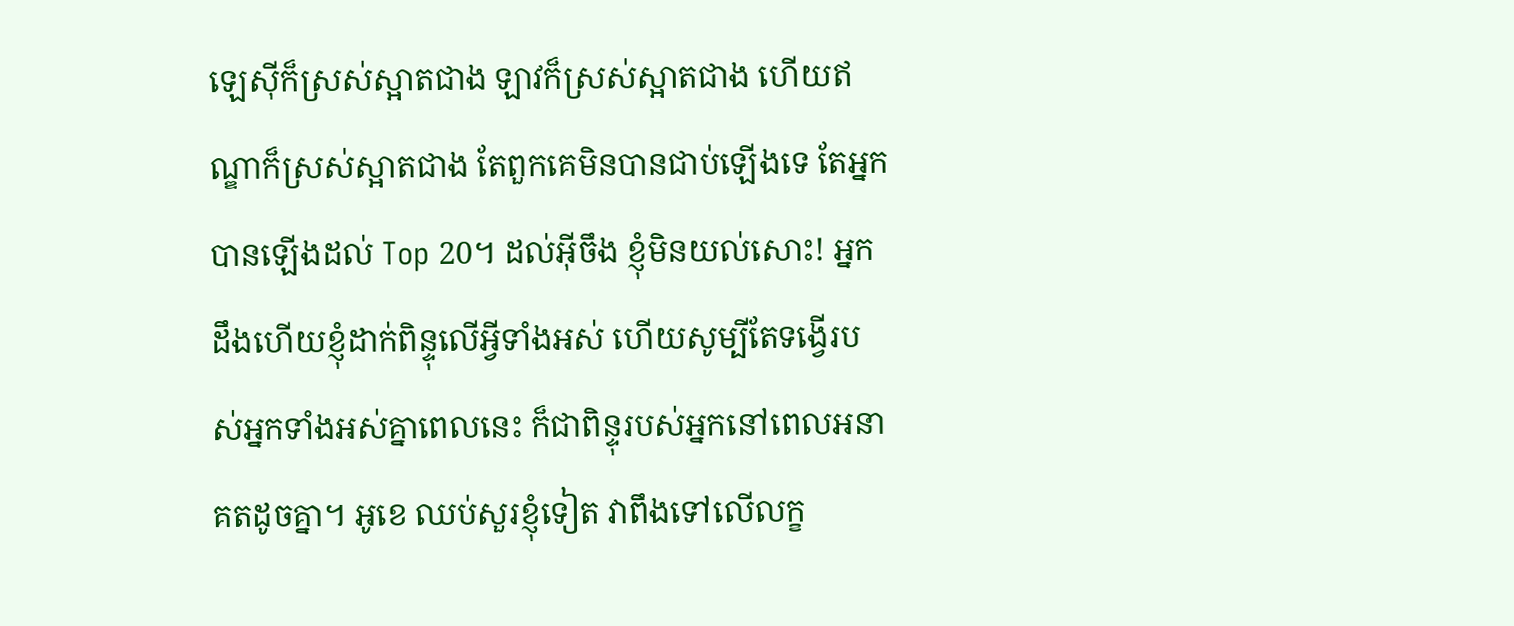ឡេស៊ីក៏ស្រស់ស្អាតជាង ឡាវក៏ស្រស់ស្អាតជាង ហើយឥណ្ឌាក៏ស្រស់ស្អាតជាង តែពួកគេមិនបានជាប់ឡើងទេ តែអ្នកបានឡើងដល់ Top 20។ ដល់អ៊ីចឹង ខ្ញុំមិនយល់សោះ! អ្នកដឹងហើយខ្ញុំដាក់ពិន្ទុលើអ្វីទាំងអស់ ហើយសូម្បីតែទង្វើរបស់អ្នកទាំងអស់គ្នាពេលនេះ ក៏ជាពិន្ទុរបស់អ្នកនៅពេលអនាគតដូចគ្នា។ អូខេ ឈប់សួរខ្ញុំទៀត វាពឹងទៅលើលក្ខ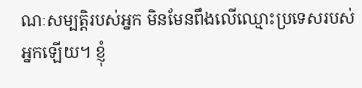ណៈសម្បត្តិរបស់អ្នក មិនមែនពឹងលើឈ្មោះប្រទេសរបស់អ្នកឡើយ។ ខ្ញុំ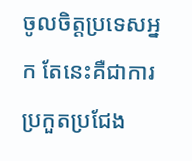ចូលចិត្តប្រទេសអ្នក តែនេះគឺជាការប្រកួតប្រជែង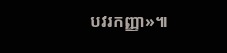បវរកញ្ញា»៕